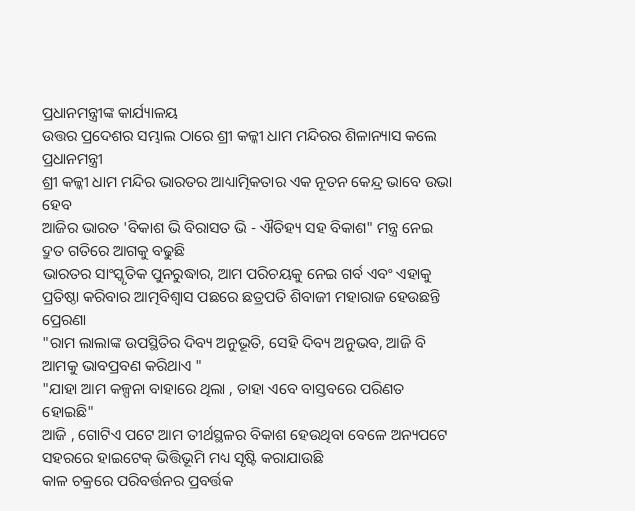ପ୍ରଧାନମନ୍ତ୍ରୀଙ୍କ କାର୍ଯ୍ୟାଳୟ
ଉତ୍ତର ପ୍ରଦେଶର ସମ୍ଭାଲ ଠାରେ ଶ୍ରୀ କଳ୍କୀ ଧାମ ମନ୍ଦିରର ଶିଳାନ୍ୟାସ କଲେ ପ୍ରଧାନମନ୍ତ୍ରୀ
ଶ୍ରୀ କଳ୍କୀ ଧାମ ମନ୍ଦିର ଭାରତର ଆଧ୍ୟାତ୍ମିକତାର ଏକ ନୂତନ କେନ୍ଦ୍ର ଭାବେ ଉଭା ହେବ
ଆଜିର ଭାରତ 'ବିକାଶ ଭି ବିରାସତ ଭି - ଐତିହ୍ୟ ସହ ବିକାଶ" ମନ୍ତ୍ର ନେଇ ଦ୍ରୁତ ଗତିରେ ଆଗକୁ ବଢୁଛି
ଭାରତର ସାଂସ୍କୃତିକ ପୁନରୁଦ୍ଧାର, ଆମ ପରିଚୟକୁ ନେଇ ଗର୍ବ ଏବଂ ଏହାକୁ ପ୍ରତିଷ୍ଠା କରିବାର ଆତ୍ମବିଶ୍ୱାସ ପଛରେ ଛତ୍ରପତି ଶିବାଜୀ ମହାରାଜ ହେଉଛନ୍ତି ପ୍ରେରଣା
"ରାମ ଲାଲାଙ୍କ ଉପସ୍ଥିତିର ଦିବ୍ୟ ଅନୁଭୂତି, ସେହି ଦିବ୍ୟ ଅନୁଭବ, ଆଜି ବି ଆମକୁ ଭାବପ୍ରବଣ କରିଥାଏ "
"ଯାହା ଆମ କଳ୍ପନା ବାହାରେ ଥିଲା , ତାହା ଏବେ ବାସ୍ତବରେ ପରିଣତ ହୋଇଛି"
ଆଜି , ଗୋଟିଏ ପଟେ ଆମ ତୀର୍ଥସ୍ଥଳର ବିକାଶ ହେଉଥିବା ବେଳେ ଅନ୍ୟପଟେ ସହରରେ ହାଇଟେକ୍ ଭିତ୍ତିଭୂମି ମଧ୍ୟ ସୃଷ୍ଟି କରାଯାଉଛି
କାଳ ଚକ୍ରରେ ପରିବର୍ତ୍ତନର ପ୍ରବର୍ତ୍ତକ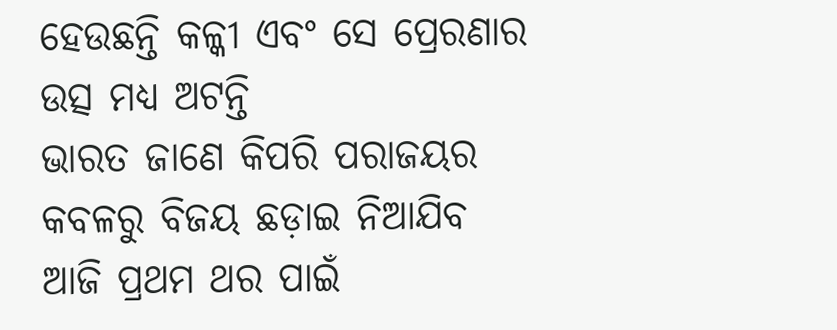ହେଉଛନ୍ତି କଳ୍କୀ ଏବଂ ସେ ପ୍ରେରଣାର ଉତ୍ସ ମଧ୍ୟ ଅଟନ୍ତି
ଭାରତ ଜାଣେ କିପରି ପରାଜୟର କବଳରୁ ବିଜୟ ଛଡ଼ାଇ ନିଆଯିବ
ଆଜି ପ୍ରଥମ ଥର ପାଇଁ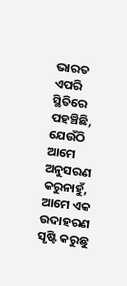ଭାରତ ଏପରି ସ୍ଥିତିରେ ପହଞ୍ଚିଛି, ଯେଉଁଠି ଆମେ ଅନୁସରଣ କରୁନାହୁଁ, ଆମେ ଏକ ଉଦାହରଣ ସୃଷ୍ଟି କରୁଛୁ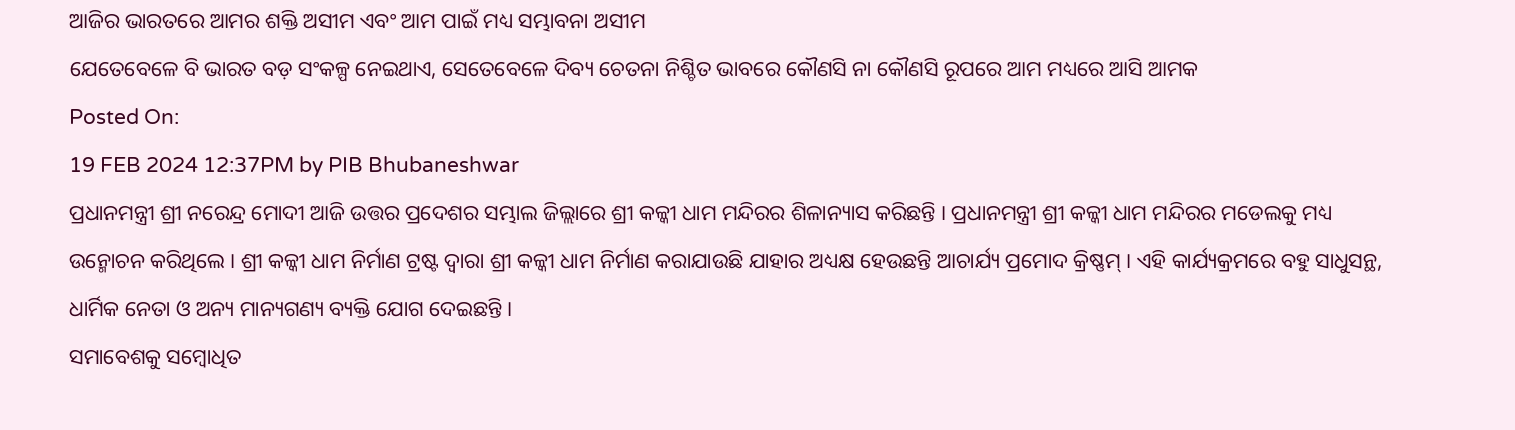ଆଜିର ଭାରତରେ ଆମର ଶକ୍ତି ଅସୀମ ଏବଂ ଆମ ପାଇଁ ମଧ୍ୟ ସମ୍ଭାବନା ଅସୀମ
ଯେତେବେଳେ ବି ଭାରତ ବଡ଼ ସଂକଳ୍ପ ନେଇଥାଏ, ସେତେବେଳେ ଦିବ୍ୟ ଚେତନା ନିଶ୍ଚିତ ଭାବରେ କୌଣସି ନା କୌଣସି ରୂପରେ ଆମ ମଧ୍ୟରେ ଆସି ଆମକ
Posted On:
19 FEB 2024 12:37PM by PIB Bhubaneshwar
ପ୍ରଧାନମନ୍ତ୍ରୀ ଶ୍ରୀ ନରେନ୍ଦ୍ର ମୋଦୀ ଆଜି ଉତ୍ତର ପ୍ରଦେଶର ସମ୍ଭାଲ ଜିଲ୍ଲାରେ ଶ୍ରୀ କଳ୍କୀ ଧାମ ମନ୍ଦିରର ଶିଳାନ୍ୟାସ କରିଛନ୍ତି । ପ୍ରଧାନମନ୍ତ୍ରୀ ଶ୍ରୀ କଳ୍କୀ ଧାମ ମନ୍ଦିରର ମଡେଲକୁ ମଧ୍ୟ ଉନ୍ମୋଚନ କରିଥିଲେ । ଶ୍ରୀ କଳ୍କୀ ଧାମ ନିର୍ମାଣ ଟ୍ରଷ୍ଟ ଦ୍ୱାରା ଶ୍ରୀ କଳ୍କୀ ଧାମ ନିର୍ମାଣ କରାଯାଉଛି ଯାହାର ଅଧ୍ୟକ୍ଷ ହେଉଛନ୍ତି ଆଚାର୍ଯ୍ୟ ପ୍ରମୋଦ କ୍ରିଷ୍ଣମ୍ । ଏହି କାର୍ଯ୍ୟକ୍ରମରେ ବହୁ ସାଧୁସନ୍ଥ, ଧାର୍ମିକ ନେତା ଓ ଅନ୍ୟ ମାନ୍ୟଗଣ୍ୟ ବ୍ୟକ୍ତି ଯୋଗ ଦେଇଛନ୍ତି ।
ସମାବେଶକୁ ସମ୍ବୋଧିତ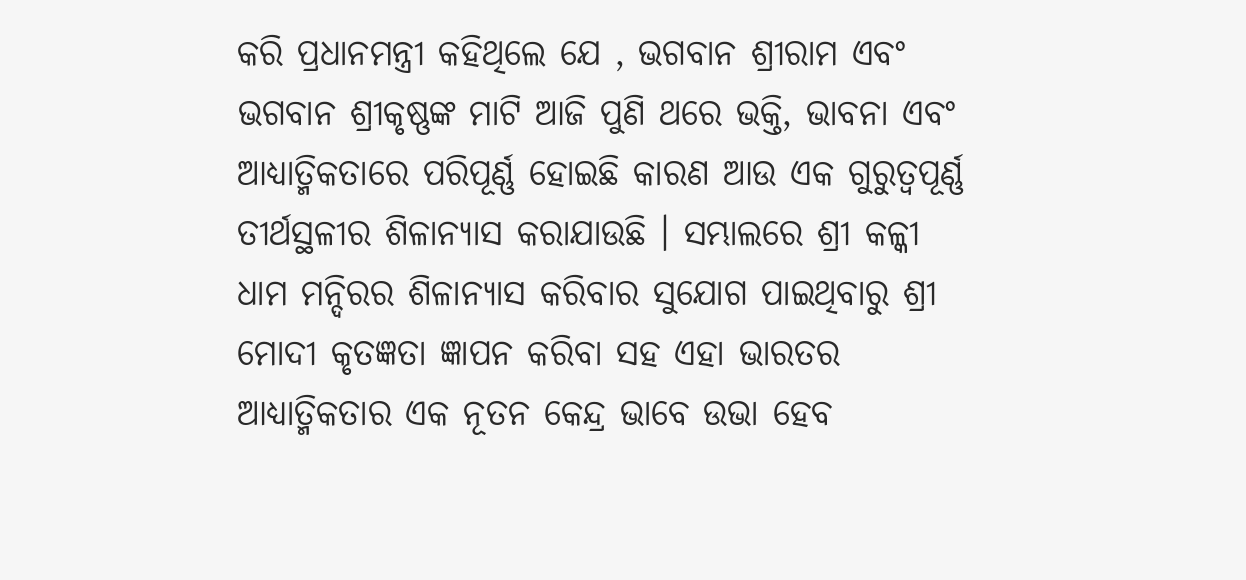କରି ପ୍ରଧାନମନ୍ତ୍ରୀ କହିଥିଲେ ଯେ , ଭଗବାନ ଶ୍ରୀରାମ ଏବଂ ଭଗବାନ ଶ୍ରୀକୃଷ୍ଣଙ୍କ ମାଟି ଆଜି ପୁଣି ଥରେ ଭକ୍ତି, ଭାବନା ଏବଂ ଆଧ୍ୟାତ୍ମିକତାରେ ପରିପୂର୍ଣ୍ଣ ହୋଇଛି କାରଣ ଆଉ ଏକ ଗୁରୁତ୍ୱପୂର୍ଣ୍ଣ ତୀର୍ଥସ୍ଥଳୀର ଶିଳାନ୍ୟାସ କରାଯାଉଛି । ସମ୍ଭାଲରେ ଶ୍ରୀ କଳ୍କୀ ଧାମ ମନ୍ଦିରର ଶିଳାନ୍ୟାସ କରିବାର ସୁଯୋଗ ପାଇଥିବାରୁ ଶ୍ରୀ ମୋଦୀ କୃତଜ୍ଞତା ଜ୍ଞାପନ କରିବା ସହ ଏହା ଭାରତର ଆଧ୍ୟାତ୍ମିକତାର ଏକ ନୂତନ କେନ୍ଦ୍ର ଭାବେ ଉଭା ହେବ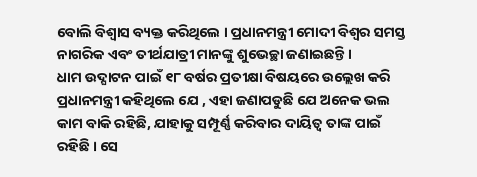ବୋଲି ବିଶ୍ୱାସ ବ୍ୟକ୍ତ କରିଥିଲେ । ପ୍ରଧାନମନ୍ତ୍ରୀ ମୋଦୀ ବିଶ୍ୱର ସମସ୍ତ ନାଗରିକ ଏବଂ ତୀର୍ଥଯାତ୍ରୀ ମାନଙ୍କୁ ଶୁଭେଚ୍ଛା ଜଣାଇଛନ୍ତି ।
ଧାମ ଉଦ୍ଘାଟନ ପାଇଁ ୧୮ ବର୍ଷର ପ୍ରତୀକ୍ଷା ବିଷୟରେ ଉଲ୍ଲେଖ କରି ପ୍ରଧାନମନ୍ତ୍ରୀ କହିଥିଲେ ଯେ , ଏହା ଜଣାପଡୁଛି ଯେ ଅନେକ ଭଲ କାମ ବାକି ରହିଛି, ଯାହାକୁ ସମ୍ପୂର୍ଣ୍ଣ କରିବାର ଦାୟିତ୍ୱ ତାଙ୍କ ପାଇଁ ରହିଛି । ସେ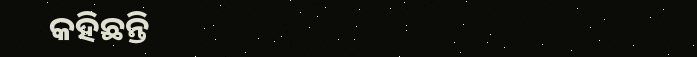କହିଛନ୍ତି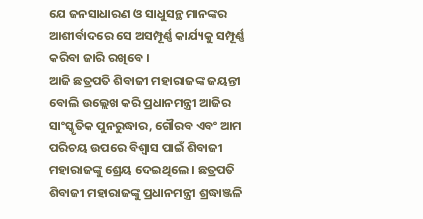ଯେ ଜନସାଧାରଣ ଓ ସାଧୁସନ୍ଥ ମାନଙ୍କର ଆଶୀର୍ବାଦରେ ସେ ଅସମ୍ପୂର୍ଣ୍ଣ କାର୍ଯ୍ୟକୁ ସମ୍ପୂର୍ଣ୍ଣ କରିବା ଜାରି ରଖିବେ ।
ଆଜି ଛତ୍ରପତି ଶିବାଜୀ ମହାରାଜଙ୍କ ଜୟନ୍ତୀ ବୋଲି ଉଲ୍ଲେଖ କରି ପ୍ରଧାନମନ୍ତ୍ରୀ ଆଜିର ସାଂସ୍କୃତିକ ପୁନରୁଦ୍ଧାର, ଗୌରବ ଏବଂ ଆମ ପରିଚୟ ଉପରେ ବିଶ୍ୱାସ ପାଇଁ ଶିବାଜୀ ମହାରାଜଙ୍କୁ ଶ୍ରେୟ ଦେଇଥିଲେ । ଛତ୍ରପତି ଶିବାଜୀ ମହାରାଜଙ୍କୁ ପ୍ରଧାନମନ୍ତ୍ରୀ ଶ୍ରଦ୍ଧାଞ୍ଜଳି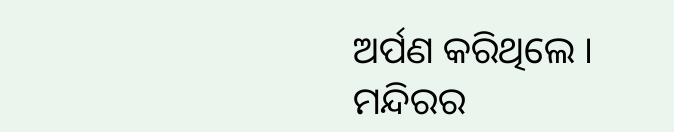ଅର୍ପଣ କରିଥିଲେ ।
ମନ୍ଦିରର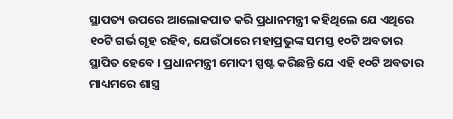ସ୍ଥାପତ୍ୟ ଉପରେ ଆଲୋକପାତ କରି ପ୍ରଧାନମନ୍ତ୍ରୀ କହିଥିଲେ ଯେ ଏଥିରେ ୧୦ଟି ଗର୍ଭ ଗୃହ ରହିବ, ଯେଉଁଠାରେ ମହାପ୍ରଭୁଙ୍କ ସମସ୍ତ ୧୦ଟି ଅବତାର ସ୍ଥାପିତ ହେବେ । ପ୍ରଧାନମନ୍ତ୍ରୀ ମୋଦୀ ସ୍ପଷ୍ଟ କରିଛନ୍ତି ଯେ ଏହି ୧୦ଟି ଅବତାର ମାଧ୍ୟମରେ ଶାସ୍ତ୍ର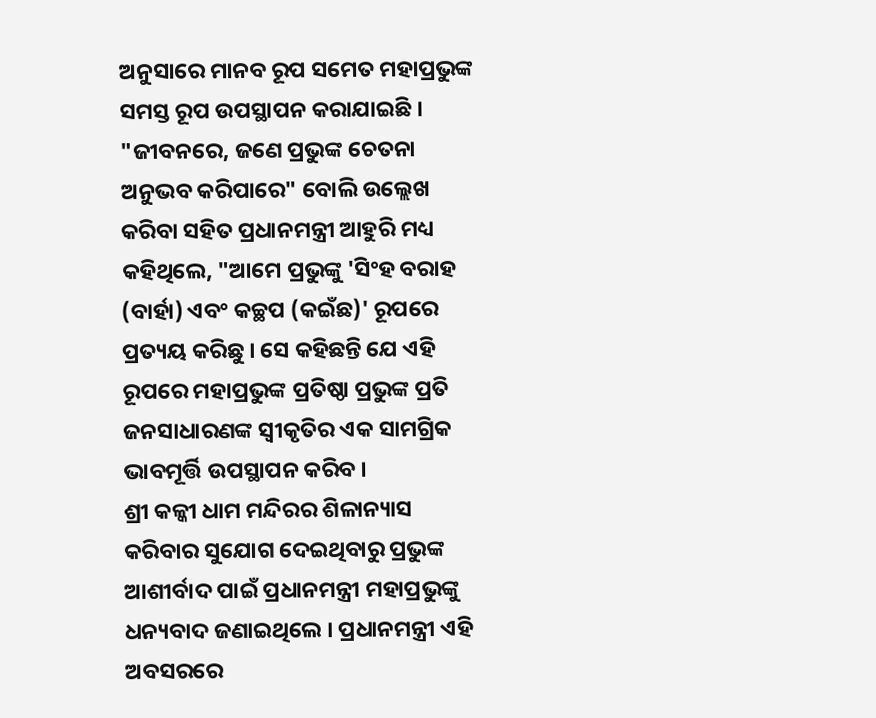ଅନୁସାରେ ମାନବ ରୂପ ସମେତ ମହାପ୍ରଭୁଙ୍କ ସମସ୍ତ ରୂପ ଉପସ୍ଥାପନ କରାଯାଇଛି । "ଜୀବନରେ, ଜଣେ ପ୍ରଭୁଙ୍କ ଚେତନା ଅନୁଭବ କରିପାରେ" ବୋଲି ଉଲ୍ଲେଖ କରିବା ସହିତ ପ୍ରଧାନମନ୍ତ୍ରୀ ଆହୁରି ମଧ୍ୟ କହିଥିଲେ, "ଆମେ ପ୍ରଭୁଙ୍କୁ 'ସିଂହ ବରାହ (ବାର୍ହା) ଏବଂ କଚ୍ଛପ (କଇଁଛ)' ରୂପରେ ପ୍ରତ୍ୟୟ କରିଛୁ । ସେ କହିଛନ୍ତି ଯେ ଏହି ରୂପରେ ମହାପ୍ରଭୁଙ୍କ ପ୍ରତିଷ୍ଠା ପ୍ରଭୁଙ୍କ ପ୍ରତି ଜନସାଧାରଣଙ୍କ ସ୍ୱୀକୃତିର ଏକ ସାମଗ୍ରିକ ଭାବମୂର୍ତ୍ତି ଉପସ୍ଥାପନ କରିବ ।
ଶ୍ରୀ କଳ୍କୀ ଧାମ ମନ୍ଦିରର ଶିଳାନ୍ୟାସ କରିବାର ସୁଯୋଗ ଦେଇଥିବାରୁ ପ୍ରଭୁଙ୍କ ଆଶୀର୍ବାଦ ପାଇଁ ପ୍ରଧାନମନ୍ତ୍ରୀ ମହାପ୍ରଭୁଙ୍କୁ ଧନ୍ୟବାଦ ଜଣାଇଥିଲେ । ପ୍ରଧାନମନ୍ତ୍ରୀ ଏହି ଅବସରରେ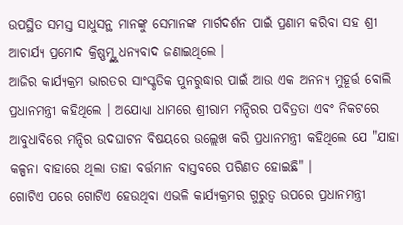ଉପସ୍ଥିତ ସମସ୍ତ ସାଧୁସନ୍ଥ ମାନଙ୍କୁ ସେମାନଙ୍କ ମାର୍ଗଦର୍ଶନ ପାଇଁ ପ୍ରଣାମ କରିବା ସହ ଶ୍ରୀ ଆଚାର୍ଯ୍ୟ ପ୍ରମୋଦ କ୍ରିଷ୍ଣମ୍ଙ୍କୁ ଧନ୍ୟବାଦ ଜଣାଇଥିଲେ ।
ଆଜିର କାର୍ଯ୍ୟକ୍ରମ ଭାରତର ସାଂସ୍କୃତିକ ପୁନରୁଦ୍ଧାର ପାଇଁ ଆଉ ଏକ ଅନନ୍ୟ ମୁହୂର୍ତ୍ତ ବୋଲି ପ୍ରଧାନମନ୍ତ୍ରୀ କହିଥିଲେ । ଅଯୋଧ୍ୟା ଧାମରେ ଶ୍ରୀରାମ ମନ୍ଦିରର ପବିତ୍ରତା ଏବଂ ନିକଟରେ ଆବୁଧାବିରେ ମନ୍ଦିର ଉଦଘାଟନ ବିଷୟରେ ଉଲ୍ଲେଖ କରି ପ୍ରଧାନମନ୍ତ୍ରୀ କହିଥିଲେ ଯେ "ଯାହା କଳ୍ପନା ବାହାରେ ଥିଲା ତାହା ବର୍ତ୍ତମାନ ବାସ୍ତବରେ ପରିଣତ ହୋଇଛି" ।
ଗୋଟିଏ ପରେ ଗୋଟିଏ ହେଉଥିବା ଏଭଳି କାର୍ଯ୍ୟକ୍ରମର ଗୁରୁତ୍ୱ ଉପରେ ପ୍ରଧାନମନ୍ତ୍ରୀ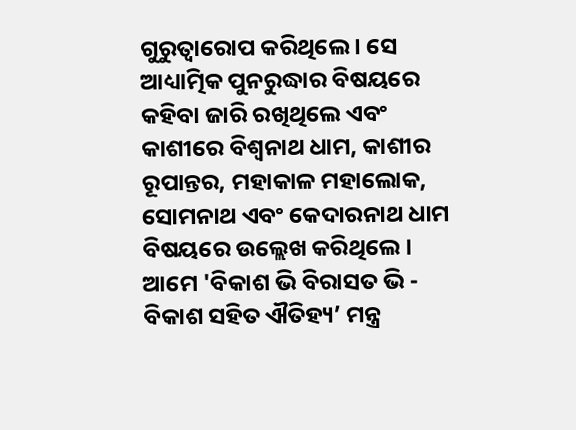ଗୁରୁତ୍ୱାରୋପ କରିଥିଲେ । ସେ ଆଧ୍ୟାତ୍ମିକ ପୁନରୁଦ୍ଧାର ବିଷୟରେ କହିବା ଜାରି ରଖିଥିଲେ ଏବଂ କାଶୀରେ ବିଶ୍ୱନାଥ ଧାମ, କାଶୀର ରୂପାନ୍ତର, ମହାକାଳ ମହାଲୋକ, ସୋମନାଥ ଏବଂ କେଦାରନାଥ ଧାମ ବିଷୟରେ ଉଲ୍ଲେଖ କରିଥିଲେ । ଆମେ 'ବିକାଶ ଭି ବିରାସତ ଭି - ବିକାଶ ସହିତ ଐତିହ୍ୟ’ ମନ୍ତ୍ର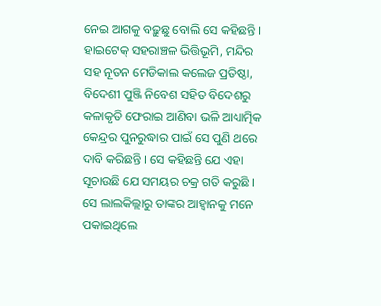ନେଇ ଆଗକୁ ବଢ଼ୁଛୁ ବୋଲି ସେ କହିଛନ୍ତି । ହାଇଟେକ୍ ସହରାଞ୍ଚଳ ଭିତ୍ତିଭୂମି, ମନ୍ଦିର ସହ ନୂତନ ମେଡିକାଲ କଲେଜ ପ୍ରତିଷ୍ଠା, ବିଦେଶୀ ପୁଞ୍ଜି ନିବେଶ ସହିତ ବିଦେଶରୁ କଳାକୃତି ଫେରାଇ ଆଣିବା ଭଳି ଆଧ୍ୟାତ୍ମିକ କେନ୍ଦ୍ରର ପୁନରୁଦ୍ଧାର ପାଇଁ ସେ ପୁଣି ଥରେ ଦାବି କରିଛନ୍ତି । ସେ କହିଛନ୍ତି ଯେ ଏହା ସୂଚାଉଛି ଯେ ସମୟର ଚକ୍ର ଗତି କରୁଛି । ସେ ଲାଲକିଲ୍ଲାରୁ ତାଙ୍କର ଆହ୍ୱାନକୁ ମନେ ପକାଇଥିଲେ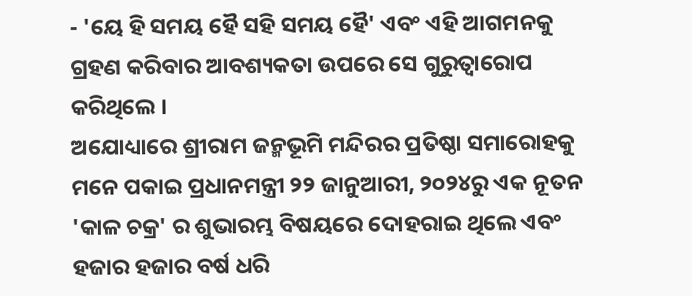- 'ୟେ ହି ସମୟ ହୈ ସହି ସମୟ ହୈ' ଏବଂ ଏହି ଆଗମନକୁ ଗ୍ରହଣ କରିବାର ଆବଶ୍ୟକତା ଉପରେ ସେ ଗୁରୁତ୍ୱାରୋପ କରିଥିଲେ ।
ଅଯୋଧ୍ୟାରେ ଶ୍ରୀରାମ ଜନ୍ମଭୂମି ମନ୍ଦିରର ପ୍ରତିଷ୍ଠା ସମାରୋହକୁ ମନେ ପକାଇ ପ୍ରଧାନମନ୍ତ୍ରୀ ୨୨ ଜାନୁଆରୀ, ୨୦୨୪ରୁ ଏକ ନୂତନ 'କାଳ ଚକ୍ର' ର ଶୁଭାରମ୍ଭ ବିଷୟରେ ଦୋହରାଇ ଥିଲେ ଏବଂ ହଜାର ହଜାର ବର୍ଷ ଧରି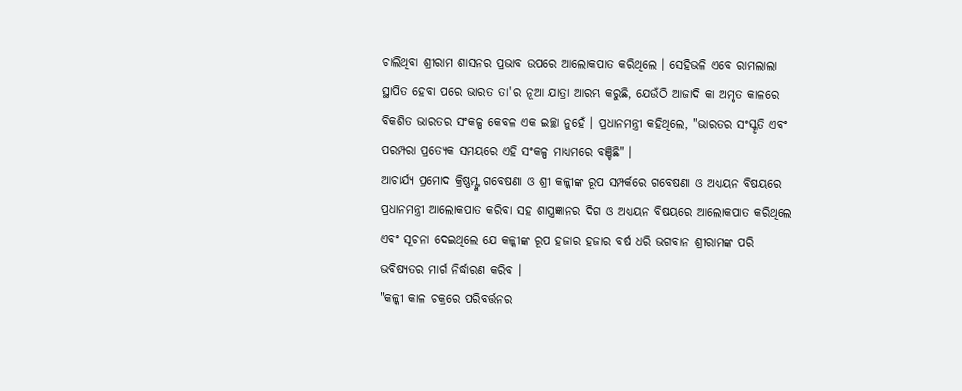ଚାଲିଥିବା ଶ୍ରୀରାମ ଶାସନର ପ୍ରଭାବ ଉପରେ ଆଲୋକପାତ କରିଥିଲେ । ସେହିଭଳି ଏବେ ରାମଲାଲା ସ୍ଥାପିତ ହେବା ପରେ ଭାରତ ତା'ର ନୂଆ ଯାତ୍ରା ଆରମ୍ଭ କରୁଛି, ଯେଉଁଠି ଆଜାଦି କା ଅମୃତ କାଳରେ ବିକଶିତ ଭାରତର ସଂକଳ୍ପ କେବଳ ଏକ ଇଚ୍ଛା ନୁହେଁ । ପ୍ରଧାନମନ୍ତ୍ରୀ କହିଥିଲେ, "ଭାରତର ସଂସ୍କୃତି ଏବଂ ପରମ୍ପରା ପ୍ରତ୍ୟେକ ସମୟରେ ଏହି ସଂକଳ୍ପ ମାଧ୍ୟମରେ ବଞ୍ଚିଛି" ।
ଆଚାର୍ଯ୍ୟ ପ୍ରମୋଦ କ୍ରିଷ୍ଣମ୍ଙ୍କ ଗବେଷଣା ଓ ଶ୍ରୀ କଳ୍କୀଙ୍କ ରୂପ ସମ୍ପର୍କରେ ଗବେଷଣା ଓ ଅଧ୍ୟୟନ ବିଷୟରେ ପ୍ରଧାନମନ୍ତ୍ରୀ ଆଲୋକପାତ କରିବା ସହ ଶାସ୍ତ୍ରଜ୍ଞାନର ଦିଗ ଓ ଅଧ୍ୟୟନ ବିଷୟରେ ଆଲୋକପାତ କରିଥିଲେ ଏବଂ ସୂଚନା ଦେଇଥିଲେ ଯେ କଳ୍କୀଙ୍କ ରୂପ ହଜାର ହଜାର ବର୍ଷ ଧରି ଭଗବାନ ଶ୍ରୀରାମଙ୍କ ପରି ଭବିଷ୍ୟତର ମାର୍ଗ ନିର୍ଦ୍ଧାରଣ କରିବ ।
"କଳ୍କୀ କାଳ ଚକ୍ରରେ ପରିବର୍ତ୍ତନର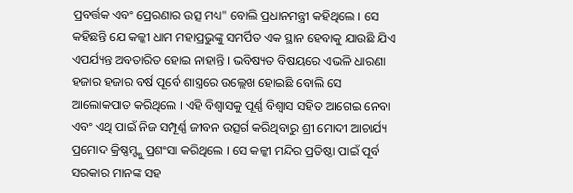ପ୍ରବର୍ତ୍ତକ ଏବଂ ପ୍ରେରଣାର ଉତ୍ସ ମଧ୍ୟ" ବୋଲି ପ୍ରଧାନମନ୍ତ୍ରୀ କହିଥିଲେ । ସେ କହିଛନ୍ତି ଯେ କଳ୍କୀ ଧାମ ମହାପ୍ରଭୁଙ୍କୁ ସମର୍ପିତ ଏକ ସ୍ଥାନ ହେବାକୁ ଯାଉଛି ଯିଏ ଏପର୍ଯ୍ୟନ୍ତ ଅବତାରିତ ହୋଇ ନାହାନ୍ତି । ଭବିଷ୍ୟତ ବିଷୟରେ ଏଭଳି ଧାରଣା ହଜାର ହଜାର ବର୍ଷ ପୂର୍ବେ ଶାସ୍ତ୍ରରେ ଉଲ୍ଲେଖ ହୋଇଛି ବୋଲି ସେ ଆଲୋକପାତ କରିଥିଲେ । ଏହି ବିଶ୍ୱାସକୁ ପୂର୍ଣ୍ଣ ବିଶ୍ୱାସ ସହିତ ଆଗେଇ ନେବା ଏବଂ ଏଥି ପାଇଁ ନିଜ ସମ୍ପୂର୍ଣ୍ଣ ଜୀବନ ଉତ୍ସର୍ଗ କରିଥିବାରୁ ଶ୍ରୀ ମୋଦୀ ଆଚାର୍ଯ୍ୟ ପ୍ରମୋଦ କ୍ରିଷ୍ଣମ୍ଙ୍କୁ ପ୍ରଶଂସା କରିଥିଲେ । ସେ କଳ୍କୀ ମନ୍ଦିର ପ୍ରତିଷ୍ଠା ପାଇଁ ପୂର୍ବ ସରକାର ମାନଙ୍କ ସହ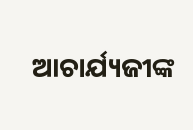ଆଚାର୍ଯ୍ୟଜୀଙ୍କ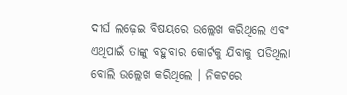ଦୀର୍ଘ ଲଢ଼େଇ ବିଷୟରେ ଉଲ୍ଲେଖ କରିଥିଲେ ଏବଂ ଏଥିପାଇଁ ତାଙ୍କୁ ବହୁବାର କୋର୍ଟକୁ ଯିବାକୁ ପଡିଥିଲା ବୋଲି ଉଲ୍ଲେଖ କରିଥିଲେ । ନିକଟରେ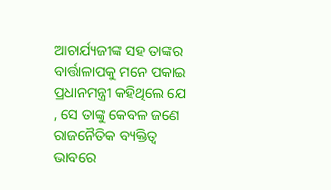ଆଚାର୍ଯ୍ୟଜୀଙ୍କ ସହ ତାଙ୍କର ବାର୍ତ୍ତାଳାପକୁ ମନେ ପକାଇ ପ୍ରଧାନମନ୍ତ୍ରୀ କହିଥିଲେ ଯେ , ସେ ତାଙ୍କୁ କେବଳ ଜଣେ ରାଜନୈତିକ ବ୍ୟକ୍ତିତ୍ୱ ଭାବରେ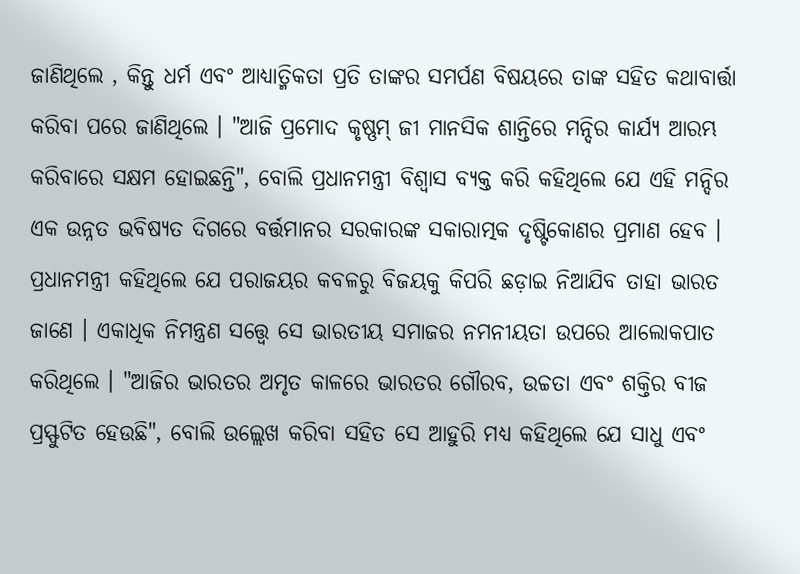ଜାଣିଥିଲେ , କିନ୍ତୁ ଧର୍ମ ଏବଂ ଆଧ୍ୟାତ୍ମିକତା ପ୍ରତି ତାଙ୍କର ସମର୍ପଣ ବିଷୟରେ ତାଙ୍କ ସହିତ କଥାବାର୍ତ୍ତା କରିବା ପରେ ଜାଣିଥିଲେ । "ଆଜି ପ୍ରମୋଦ କୃଷ୍ଣମ୍ ଜୀ ମାନସିକ ଶାନ୍ତିରେ ମନ୍ଦିର କାର୍ଯ୍ୟ ଆରମ୍ଭ କରିବାରେ ସକ୍ଷମ ହୋଇଛନ୍ତି", ବୋଲି ପ୍ରଧାନମନ୍ତ୍ରୀ ବିଶ୍ୱାସ ବ୍ୟକ୍ତ କରି କହିଥିଲେ ଯେ ଏହି ମନ୍ଦିର ଏକ ଉନ୍ନତ ଭବିଷ୍ୟତ ଦିଗରେ ବର୍ତ୍ତମାନର ସରକାରଙ୍କ ସକାରାତ୍ମକ ଦୃଷ୍ଟିକୋଣର ପ୍ରମାଣ ହେବ ।
ପ୍ରଧାନମନ୍ତ୍ରୀ କହିଥିଲେ ଯେ ପରାଜୟର କବଳରୁ ବିଜୟକୁ କିପରି ଛଡ଼ାଇ ନିଆଯିବ ତାହା ଭାରତ ଜାଣେ । ଏକାଧିକ ନିମନ୍ତ୍ରଣ ସତ୍ତ୍ୱେ ସେ ଭାରତୀୟ ସମାଜର ନମନୀୟତା ଉପରେ ଆଲୋକପାତ କରିଥିଲେ । "ଆଜିର ଭାରତର ଅମୃତ କାଳରେ ଭାରତର ଗୌରବ, ଉଚ୍ଚତା ଏବଂ ଶକ୍ତିର ବୀଜ ପ୍ରସ୍ଫୁଟିତ ହେଉଛି", ବୋଲି ଉଲ୍ଲେଖ କରିବା ସହିତ ସେ ଆହୁରି ମଧ୍ୟ କହିଥିଲେ ଯେ ସାଧୁ ଏବଂ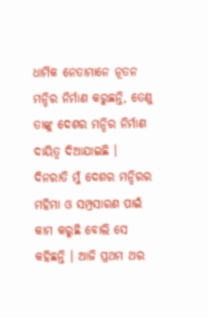ଧାର୍ମିକ ନେତାମାନେ ନୂତନ ମନ୍ଦିର ନିର୍ମାଣ କରୁଛନ୍ତି, ତେଣୁ ତାଙ୍କୁ ଦେଶର ମନ୍ଦିର ନିର୍ମାଣ ଦାୟିତ୍ୱ ଦିଆଯାଇଛି । ଦିନରାତି ମୁଁ ଦେଶର ମନ୍ଦିରର ମହିମା ଓ ସମ୍ପ୍ରସାରଣ ପାଇଁ କାମ କରୁଛି ବୋଲି ସେ କହିଛନ୍ତି । ଆଜି ପ୍ରଥମ ଥର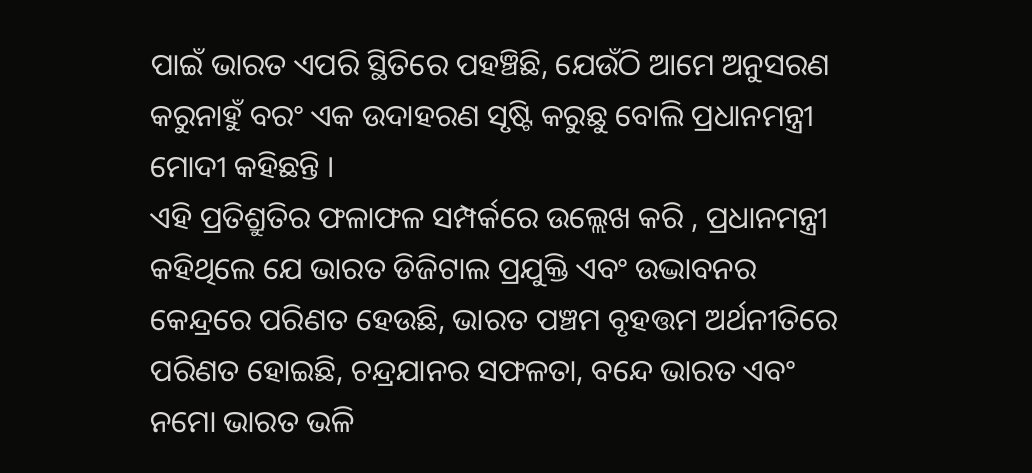ପାଇଁ ଭାରତ ଏପରି ସ୍ଥିତିରେ ପହଞ୍ଚିଛି, ଯେଉଁଠି ଆମେ ଅନୁସରଣ କରୁନାହୁଁ ବରଂ ଏକ ଉଦାହରଣ ସୃଷ୍ଟି କରୁଛୁ ବୋଲି ପ୍ରଧାନମନ୍ତ୍ରୀ ମୋଦୀ କହିଛନ୍ତି ।
ଏହି ପ୍ରତିଶ୍ରୁତିର ଫଳାଫଳ ସମ୍ପର୍କରେ ଉଲ୍ଲେଖ କରି , ପ୍ରଧାନମନ୍ତ୍ରୀ କହିଥିଲେ ଯେ ଭାରତ ଡିଜିଟାଲ ପ୍ରଯୁକ୍ତି ଏବଂ ଉଦ୍ଭାବନର କେନ୍ଦ୍ରରେ ପରିଣତ ହେଉଛି, ଭାରତ ପଞ୍ଚମ ବୃହତ୍ତମ ଅର୍ଥନୀତିରେ ପରିଣତ ହୋଇଛି, ଚନ୍ଦ୍ରଯାନର ସଫଳତା, ବନ୍ଦେ ଭାରତ ଏବଂ ନମୋ ଭାରତ ଭଳି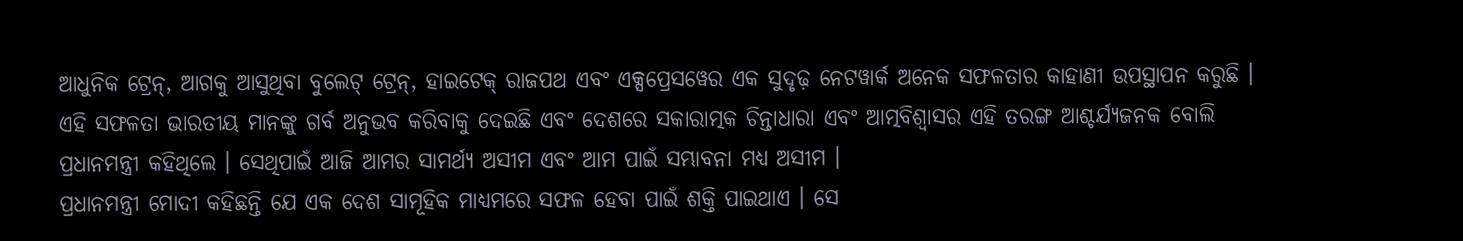ଆଧୁନିକ ଟ୍ରେନ୍, ଆଗକୁ ଆସୁଥିବା ବୁଲେଟ୍ ଟ୍ରେନ୍, ହାଇଟେକ୍ ରାଜପଥ ଏବଂ ଏକ୍ସପ୍ରେସୱେର ଏକ ସୁଦୃଢ଼ ନେଟୱାର୍କ ଅନେକ ସଫଳତାର କାହାଣୀ ଉପସ୍ଥାପନ କରୁଛି । ଏହି ସଫଳତା ଭାରତୀୟ ମାନଙ୍କୁ ଗର୍ବ ଅନୁଭବ କରିବାକୁ ଦେଇଛି ଏବଂ ଦେଶରେ ସକାରାତ୍ମକ ଚିନ୍ତାଧାରା ଏବଂ ଆତ୍ମବିଶ୍ୱାସର ଏହି ତରଙ୍ଗ ଆଶ୍ଚର୍ଯ୍ୟଜନକ ବୋଲି ପ୍ରଧାନମନ୍ତ୍ରୀ କହିଥିଲେ । ସେଥିପାଇଁ ଆଜି ଆମର ସାମର୍ଥ୍ୟ ଅସୀମ ଏବଂ ଆମ ପାଇଁ ସମ୍ଭାବନା ମଧ୍ୟ ଅସୀମ ।
ପ୍ରଧାନମନ୍ତ୍ରୀ ମୋଦୀ କହିଛନ୍ତି ଯେ ଏକ ଦେଶ ସାମୂହିକ ମାଧ୍ୟମରେ ସଫଳ ହେବା ପାଇଁ ଶକ୍ତି ପାଇଥାଏ । ସେ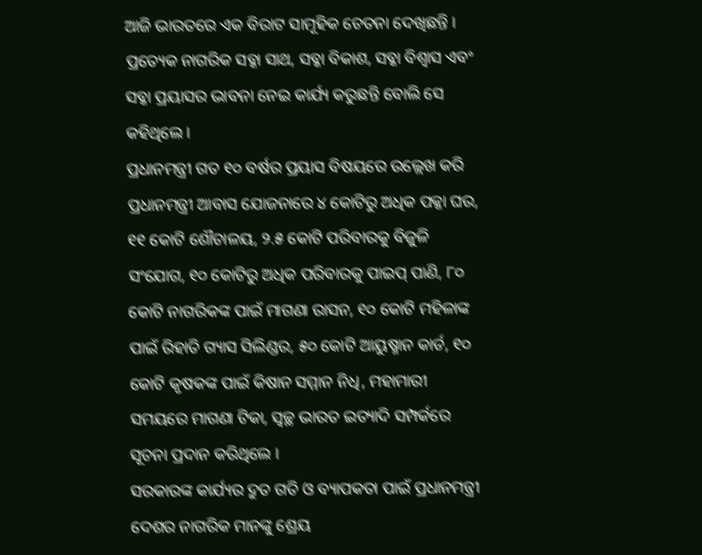ଆଜି ଭାରତରେ ଏକ ବିରାଟ ସାମୂହିକ ଚେତନା ଦେଖିଛନ୍ତି । ପ୍ରତ୍ୟେକ ନାଗରିକ ସବ୍କା ସାଥ, ସବ୍କା ବିକାଶ, ସବ୍କା ବିଶ୍ୱାସ ଏବଂ ସବ୍କା ପ୍ରୟାସର ଭାବନା ନେଇ କାର୍ଯ୍ୟ କରୁଛନ୍ତି ବୋଲି ସେ କହିଥିଲେ ।
ପ୍ରଧାନମନ୍ତ୍ରୀ ଗତ ୧୦ ବର୍ଷର ପ୍ରୟାସ ବିଷୟରେ ଉଲ୍ଲେଖ କରି ପ୍ରଧାନମନ୍ତ୍ରୀ ଆବାସ ଯୋଜନାରେ ୪ କୋଟିରୁ ଅଧିକ ପକ୍କା ଘର, ୧୧ କୋଟି ଶୌଚାଳୟ, ୨.୫ କୋଟି ପରିବାରକୁ ବିଜୁଳି ସଂଯୋଗ, ୧୦ କୋଟିରୁ ଅଧିକ ପରିବାରକୁ ପାଇପ୍ ପାଣି, ୮୦ କୋଟି ନାଗରିକଙ୍କ ପାଇଁ ମାଗଣା ରାସନ, ୧୦ କୋଟି ମହିଳାଙ୍କ ପାଇଁ ରିହାତି ଗ୍ୟାସ ସିଲିଣ୍ଡର, ୫୦ କୋଟି ଆୟୁଷ୍ମାନ କାର୍ଡ, ୧୦ କୋଟି କୃଷକଙ୍କ ପାଇଁ କିଷାନ ସମ୍ମାନ ନିଧି, ମହାମାରୀ ସମୟରେ ମାଗଣା ଟିକା, ସ୍ୱଚ୍ଛ ଭାରତ ଇତ୍ୟାଦି ସମ୍ପର୍କରେ ସୂଚନା ପ୍ରଦାନ କରିଥିଲେ ।
ସରକାରଙ୍କ କାର୍ଯ୍ୟର ଦ୍ରୁତ ଗତି ଓ ବ୍ୟାପକତା ପାଇଁ ପ୍ରଧାନମନ୍ତ୍ରୀ ଦେଶର ନାଗରିକ ମାନଙ୍କୁ ଶ୍ରେୟ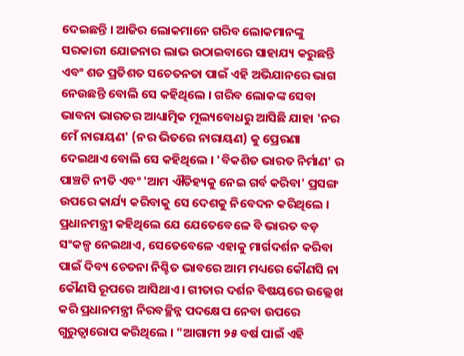ଦେଇଛନ୍ତି । ଆଜିର ଲୋକମାନେ ଗରିବ ଲୋକମାନଙ୍କୁ ସରକାରୀ ଯୋଜନାର ଲାଭ ଉଠାଇବାରେ ସାହାଯ୍ୟ କରୁଛନ୍ତି ଏବଂ ଶତ ପ୍ରତିଶତ ସଚେତନତା ପାଇଁ ଏହି ଅଭିଯାନରେ ଭାଗ ନେଉଛନ୍ତି ବୋଲି ସେ କହିଥିଲେ । ଗରିବ ଲୋକଙ୍କ ସେବା ଭାବନା ଭାରତର ଆଧ୍ୟାତ୍ମିକ ମୂଲ୍ୟବୋଧରୁ ଆସିଛି ଯାହା 'ନର ମେଁ ନାରାୟଣ' (ନର ଭିତରେ ନାରାୟଣ) କୁ ପ୍ରେରଣା ଦେଇଥାଏ ବୋଲି ସେ କହିଥିଲେ । 'ବିକଶିତ ଭାରତ ନିର୍ମାଣ' ର ପାଞ୍ଚଟି ନୀତି ଏବଂ 'ଆମ ଐତିହ୍ୟକୁ ନେଇ ଗର୍ବ କରିବା' ପ୍ରସଙ୍ଗ ଉପରେ କାର୍ଯ୍ୟ କରିବାକୁ ସେ ଦେଶକୁ ନିବେଦନ କରିଥିଲେ ।
ପ୍ରଧାନମନ୍ତ୍ରୀ କହିଥିଲେ ଯେ ଯେତେବେଳେ ବି ଭାରତ ବଡ଼ ସଂକଳ୍ପ ନେଇଥାଏ, ସେତେବେଳେ ଏହାକୁ ମାର୍ଗଦର୍ଶନ କରିବା ପାଇଁ ଦିବ୍ୟ ଚେତନା ନିଶ୍ଚିତ ଭାବରେ ଆମ ମଧ୍ୟରେ କୌଣସି ନା କୌଣସି ରୂପରେ ଆସିଥାଏ । ଗୀତାର ଦର୍ଶନ ବିଷୟରେ ଉଲ୍ଲେଖ କରି ପ୍ରଧାନମନ୍ତ୍ରୀ ନିରବଚ୍ଛିନ୍ନ ପଦକ୍ଷେପ ନେବା ଉପରେ ଗୁରୁତ୍ୱାରୋପ କରିଥିଲେ । "ଆଗାମୀ ୨୫ ବର୍ଷ ପାଇଁ ଏହି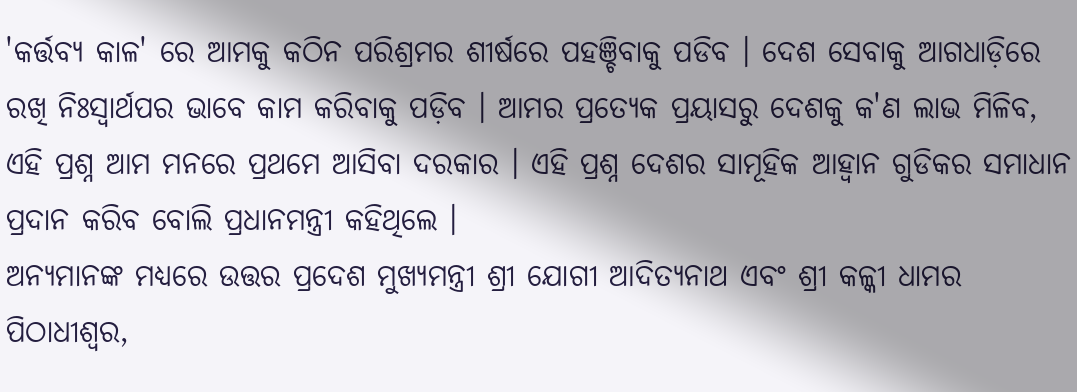'କର୍ତ୍ତବ୍ୟ କାଳ' ରେ ଆମକୁ କଠିନ ପରିଶ୍ରମର ଶୀର୍ଷରେ ପହଞ୍ଚିବାକୁ ପଡିବ । ଦେଶ ସେବାକୁ ଆଗଧାଡ଼ିରେ ରଖି ନିଃସ୍ୱାର୍ଥପର ଭାବେ କାମ କରିବାକୁ ପଡ଼ିବ । ଆମର ପ୍ରତ୍ୟେକ ପ୍ରୟାସରୁ ଦେଶକୁ କ'ଣ ଲାଭ ମିଳିବ, ଏହି ପ୍ରଶ୍ନ ଆମ ମନରେ ପ୍ରଥମେ ଆସିବା ଦରକାର । ଏହି ପ୍ରଶ୍ନ ଦେଶର ସାମୂହିକ ଆହ୍ୱାନ ଗୁଡିକର ସମାଧାନ ପ୍ରଦାନ କରିବ ବୋଲି ପ୍ରଧାନମନ୍ତ୍ରୀ କହିଥିଲେ ।
ଅନ୍ୟମାନଙ୍କ ମଧ୍ୟରେ ଉତ୍ତର ପ୍ରଦେଶ ମୁଖ୍ୟମନ୍ତ୍ରୀ ଶ୍ରୀ ଯୋଗୀ ଆଦିତ୍ୟନାଥ ଏବଂ ଶ୍ରୀ କଳ୍କୀ ଧାମର ପିଠାଧୀଶ୍ୱର,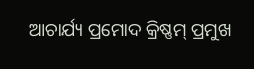ଆଚାର୍ଯ୍ୟ ପ୍ରମୋଦ କ୍ରିଷ୍ଣମ୍ ପ୍ରମୁଖ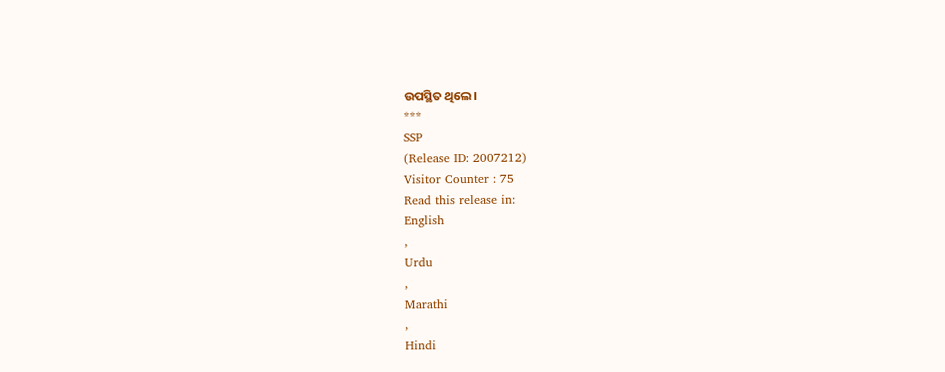ଉପସ୍ଥିତ ଥିଲେ।
***
SSP
(Release ID: 2007212)
Visitor Counter : 75
Read this release in:
English
,
Urdu
,
Marathi
,
Hindi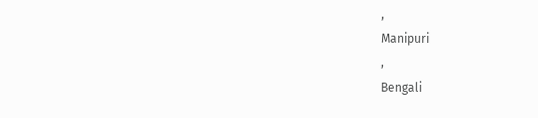,
Manipuri
,
Bengali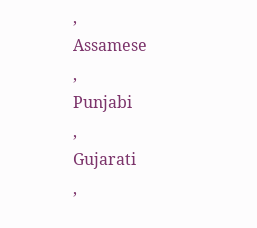,
Assamese
,
Punjabi
,
Gujarati
,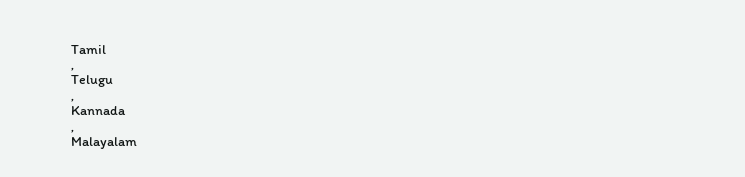Tamil
,
Telugu
,
Kannada
,
Malayalam